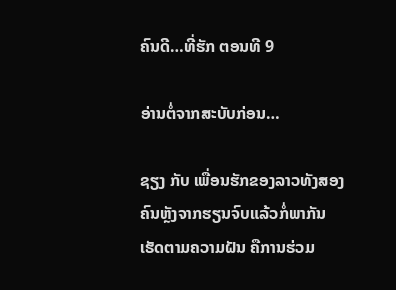ຄົນດີ…ທີ່ຮັກ ຕອນທີ 9

ອ່ານຕໍ່ຈາກສະບັບກ່ອນ…

ຊຽງ ກັບ ເພື່ອນຮັກຂອງລາວທັງສອງຄົນຫຼັງຈາກຮຽນຈົບແລ້ວກໍ່ພາກັນເຮັດຕາມຄວາມຝັນ ຄືການຮ່ວມ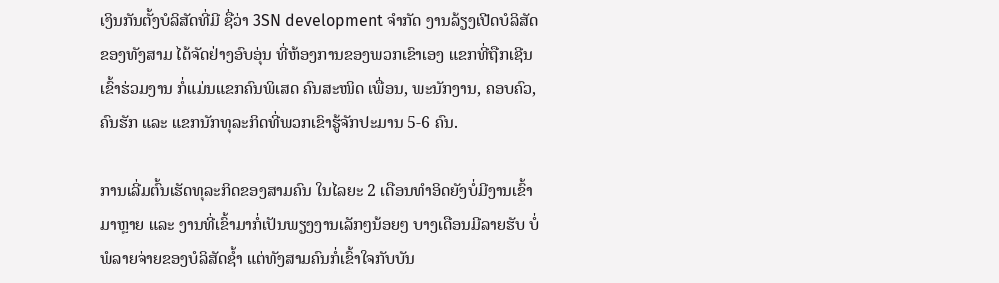ເງິນກັນຕັ້ງບໍລິສັດທີ່ມີ ຊື່ວ່າ 3SN development ຈຳກັດ ງານລ້ຽງເປີດບໍລິສັດຂອງທັງສາມ ໄດ້ຈັດຢ່າງອົບອຸ່ນ ທີ່ຫ້ອງການຂອງພວກເຂົາເອງ ແຂກທີ່ຖືກເຊີນເຂົ້າຮ່ວມງານ ກໍ່ແມ່ນແຂກຄົນພິເສດ ຄົນສະໜິດ ເພື່ອນ, ພະນັກງານ, ຄອບຄົວ, ຄົນຮັກ ແລະ ແຂກນັກທຸລະກິດທີ່ພວກເຂົາຮູ້ຈັກປະມານ 5-6 ຄົນ.

ການເລີ່ມຕົ້ນເຮັດທຸລະກິດຂອງສາມຄົນ ໃນໄລຍະ 2 ເດືອນທຳອິດຍັງບໍ່ມີງານເຂົ້າມາຫຼາຍ ແລະ ງານທີ່ເຂົ້າມາກໍ່ເປັນພຽງງານເລັກໆນ້ອຍໆ ບາງເດືອນມີລາຍຮັບ ບໍ່ພໍລາຍຈ່າຍຂອງບໍລິສັດຊ້ຳ ແຕ່ທັງສາມຄົນກໍ່ເຂົ້າໃຈກັບບັນ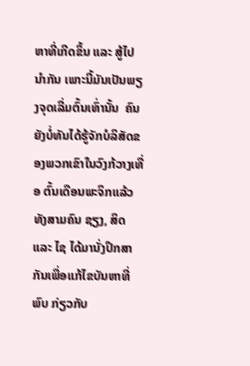ຫາທີ່ເກີດຂຶ້ນ ແລະ ສູ້ໄປນຳກັນ ເພາະນີ້ມັນເປັນພຽງຈຸດເລີ່ມຕົ້ນເທົ່ານັ້ນ  ຄົນຍັງບໍ່ທັນໄດ້ຮູ້ຈັກບໍລິສັດຂອງພວກເຂົາໃນວົງກ້ວາງເທື່ອ ຕົ້ນເດືອນພະຈິກແລ້ວ ທັງສາມຄົນ ຊຽງ, ສິດ ແລະ ໄຊ ໄດ້ມານັ່ງປຶກສາກັນເພື່ອແກ້ໄຂບັນຫາທີ່ພົບ ກ່ຽວກັບ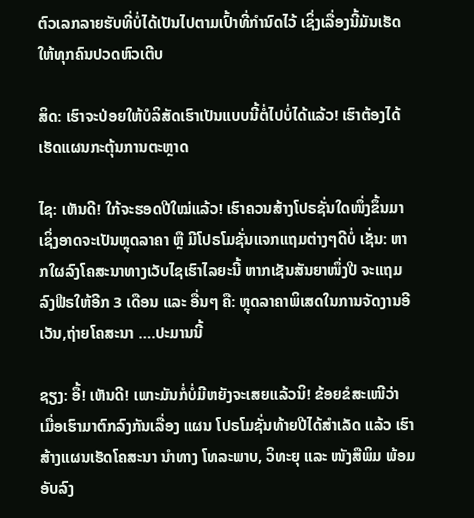ຕົວເລກລາຍຮັບທີ່ບໍ່ໄດ້ເປັນໄປຕາມເປົ້າທີ່ກຳນົດໄວ້ ເຊິ່ງເລື່ອງນີ້ມັນເຮັດໃຫ້ທຸກຄົນປວດຫົວເຕີບ

ສິດ: ເຮົາຈະປ່ອຍໃຫ້ບໍລິສັດເຮົາເປັນແບບນີ້ຕໍ່ໄປບໍ່ໄດ້ແລ້ວ! ເຮົາຕ້ອງໄດ້ເຮັດແຜນກະຕຸ້ນການຕະຫຼາດ

ໄຊ: ເຫັນດີ! ໃກ້ຈະຮອດປີໃໝ່ແລ້ວ! ເຮົາຄວນສ້າງໂປຣຊັ່ນໃດໜຶ່ງຂຶ້ນມາ ເຊິ່ງອາດຈະເປັນຫຼຸດລາຄາ ຫຼື ມີໂປຣໂມຊັ່ນແຈກແຖມຕ່າງໆດີບໍ່ ເຊັ່ນ: ຫາກໃຜລົງໂຄສະນາທາງເວັບໄຊເຮົາໄລຍະນີ້ ຫາກເຊັນສັນຍາໜຶ່ງປີ ຈະແຖມລົງຟີຣໃຫ້ອີກ 3 ເດືອນ ແລະ ອື່ນໆ ຄື: ຫຼຸດລາຄາພິເສດໃນການຈັດງານອີເວັນ,ຖ່າຍໂຄສະນາ ….ປະມານນີ້

ຊຽງ: ອື້! ເຫັນດີ! ເພາະມັນກໍ່ບໍ່ມີຫຍັງຈະເສຍແລ້ວນິ! ຂ້ອຍຂໍສະເໜີວ່າ ເມື່ອເຮົາມາຕົກລົງກັນເລື່ອງ ແຜນ ໂປຣໂມຊັ່ນທ້າຍປີໄດ້ສຳເລັດ ແລ້ວ ເຮົາສ້າງແຜນເຮັດໂຄສະນາ ນຳທາງ ໂທລະພາບ, ວິທະຍຸ ແລະ ໜັງສືພິມ ພ້ອມອັບລົງ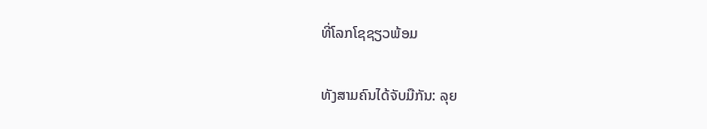ທີ່ໂລກໂຊຊຽວພ້ອມ

ທັງສາມຄົນໄດ້ຈັບມືກັນ: ລຸຍ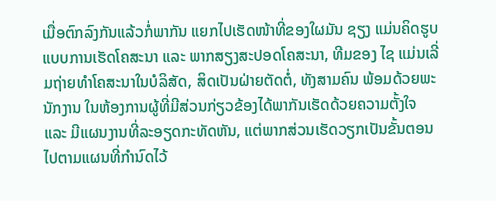ເມື່ອຕົກລົງກັນແລ້ວກໍ່ພາກັນ ແຍກໄປເຮັດໜ້າທີ່ຂອງໃຜມັນ ຊຽງ ແມ່ນຄິດຮູບແບບການເຮັດໂຄສະນາ ແລະ ພາກສຽງສະປອດໂຄສະນາ, ທີມຂອງ ໄຊ ແມ່ນເລີ່ມຖ່າຍທຳໂຄສະນາໃນບໍລິສັດ, ສິດເປັນຝ່າຍຕັດຕໍ່, ທັງສາມຄົນ ພ້ອມດ້ວຍພະນັກງານ ໃນຫ້ອງການຜູ້ທີ່ມີສ່ວນກ່ຽວຂ້ອງໄດ້ພາກັນເຮັດດ້ວຍຄວາມຕັ້ງໃຈ ແລະ ມີແຜນງານທີ່ລະອຽດກະທັດຫັນ, ແຕ່ພາກສ່ວນເຮັດວຽກເປັນຂັ້ນຕອນໄປຕາມແຜນທີ່ກຳນົດໄວ້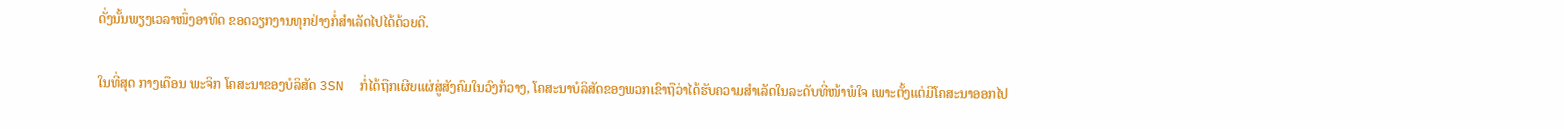ດັ່ງນັ້ນພຽງເວລາໜຶ່ງອາທິດ ຂອດວຽກງານທຸກຢ່າງກໍ່ສຳເລັດໄປໄດ້ດ້ວຍດີ.

ໃນທີ່ສຸດ ກາງເດືອນ ພະຈິກ ໂຄສະນາຂອງບໍລິສັດ 3SN  ກໍ່ໄດ້ຖືກເຜີຍແຜ່ສູ່ສັງຄົມໃນວົງກ້ວາງ, ໂຄສະນາບໍລິສັດຂອງພວກເຂົາຖືວ່າໄດ້ຮັບຄວາມສຳເລັດໃນລະດັບທີ່ໜ້າພໍໃຈ ເພາະຕັ້ງແຕ່ມີໂຄສະນາອອກໄປ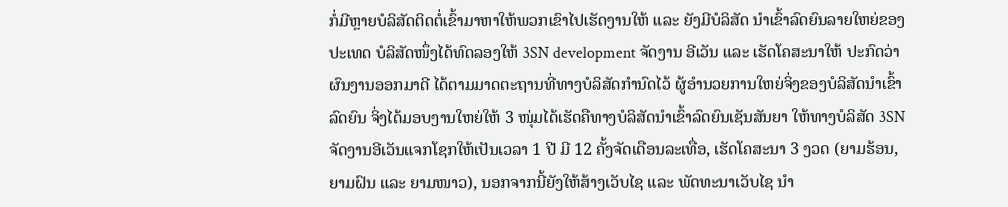ກໍ່ມີຫຼາຍບໍລິສັດຕິດຕໍ່ເຂົ້າມາຫາໃຫ້ພວກເຂົາໄປເຮັດງານໃຫ້ ແລະ ຍັງມີບໍລິສັດ ນຳເຂົ້າລົດຍົນລາຍໃຫຍ່ຂອງປະເທດ ບໍລິສັດໜຶ່ງໄດ້ທົດລອງໃຫ້ 3SN development ຈັດງານ ອີເວັນ ແລະ ເຮັດໂຄສະນາໃຫ້ ປະກົດວ່າ ຜົນງານອອກມາດີ ໄດ້ຕາມມາດຕະຖານທີ່ທາງບໍລິສັດກຳນົດໄວ້ ຜູ້ອຳນວຍການໃຫຍ່ຈິ່ງຂອງບໍລິສັດນຳເຂົ້າລົດຍົນ ຈິ່ງໄດ້ມອບງານໃຫຍ່ໃຫ້ 3 ໜຸ່ມໄດ້ເຮັດຄືທາງບໍລິສັດນຳເຂົ້າລົດຍົນເຊັນສັນຍາ ໃຫ້ທາງບໍລິສັດ 3SN ຈັດງານອີເວັນແຈກໂຊກໃຫ້ເປັນເວລາ 1 ປີ ມີ 12 ຄັ້ງຈັດເດືອນລະເທື່ອ, ເຮັດໂຄສະນາ 3 ງວດ (ຍາມຮ້ອນ, ຍາມຝົນ ແລະ ຍາມໜາວ), ນອກຈາກນີ້ຍັງໃຫ້ສ້າງເວັບໄຊ ແລະ ພັດທະນາເວັບໄຊ ນຳ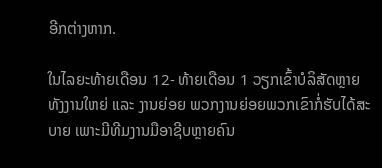ອີກຕ່າງຫາກ.

ໃນໄລຍະທ້າຍເດືອນ 12- ທ້າຍເດືອນ 1 ວຽກເຂົ້າບໍລິສັດຫຼາຍ ທັງງານໃຫຍ່ ແລະ ງານຍ່ອຍ ພວກງານຍ່ອຍພວກເຂົາກໍ່ຮັບໄດ້ສະບາຍ ເພາະມີທີມງານມືອາຊີບຫຼາຍຄົນ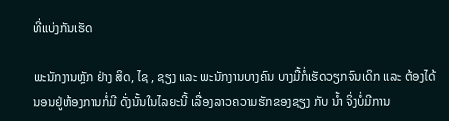ທີ່ແບ່ງກັນເຮັດ

ພະນັກງານຫຼັກ ຢ່າງ ສິດ, ໄຊ , ຊຽງ ແລະ ພະນັກງານບາງຄົນ ບາງມື້ກໍ່ເຮັດວຽກຈົນເດິກ ແລະ ຕ້ອງໄດ້ນອນຢູ່ຫ້ອງການກໍ່ມີ ດັ່ງນັ້ນໃນໄລຍະນີ້ ເລື່ອງລາວຄວາມຮັກຂອງຊຽງ ກັບ ນ້ຳ ຈິ່ງບໍ່ມີການ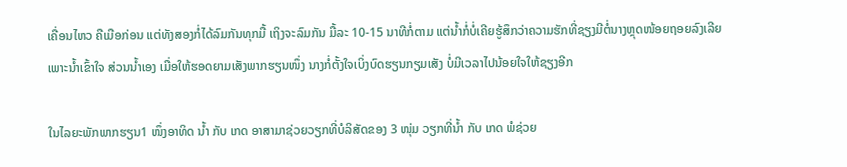ເຄື່ອນໄຫວ ຄືເມືອກ່ອນ ແຕ່ທັງສອງກໍ່ໄດ້ລົມກັນທຸກມື້ ເຖິງຈະລົມກັນ ມື້ລະ 10-15 ນາທີກໍ່ຕາມ ແຕ່ນ້ຳກໍ່ບໍ່ເຄີຍຮູ້ສຶກວ່າຄວາມຮັກທີ່ຊຽງມີຕໍ່ນາງຫຼຸດໜ້ອຍຖອຍລົງເລີຍ ເພາະນ້ຳເຂົ້າໃຈ ສ່ວນນ້ຳເອງ ເມື່ອໃຫ້ຮອດຍາມເສັງພາກຮຽນໜຶ່ງ ນາງກໍ່ຕັ້ງໃຈເບິ່ງບົດຮຽນກຽມເສັງ ບໍ່ມີເວລາໄປນ້ອຍໃຈໃຫ້ຊຽງອີກ

ໃນໄລຍະພັກພາກຮຽນ1 ໜຶ່ງອາທິດ ນ້ຳ ກັບ ເກດ ອາສາມາຊ່ວຍວຽກທີ່ບໍລິສັດຂອງ 3 ໜຸ່ມ ວຽກທີ່ນ້ຳ ກັບ ເກດ ພໍຊ່ວຍ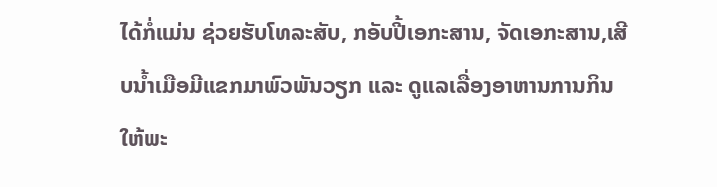ໄດ້ກໍ່ແມ່ນ ຊ່ວຍຮັບໂທລະສັບ, ກອັບປີ້ເອກະສານ, ຈັດເອກະສານ,ເສີບນ້ຳເມືອມີແຂກມາພົວພັນວຽກ ແລະ ດູແລເລື່ອງອາຫານການກິນໃຫ້ພະ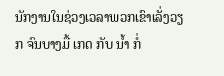ນັກງານໃນຊ່ວງເວລາພວກເຂົາເລັ່ງວຽກ ຈົນບາງມື້ ເກດ ກັບ ນ້ຳ ກໍ່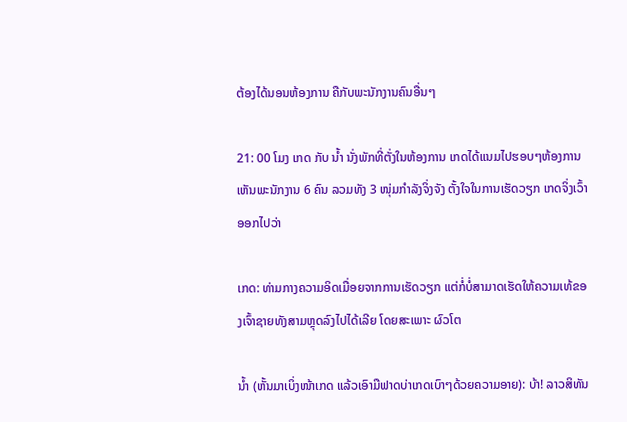ຕ້ອງໄດ້ນອນຫ້ອງການ ຄືກັບພະນັກງານຄົນອື່ນໆ

21: 00 ໂມງ ເກດ ກັບ ນ້ຳ ນັ່ງພັກທີ່ຕັ່ງໃນຫ້ອງການ ເກດໄດ້ແນມໄປຮອບໆຫ້ອງການ ເຫັນພະນັກງານ 6 ຄົນ ລວມທັງ 3 ໜຸ່ມກຳລັງຈິ່ງຈັງ ຕັ້ງໃຈໃນການເຮັດວຽກ ເກດຈິ່ງເວົ້າອອກໄປວ່າ

ເກດ: ທ່າມກາງຄວາມອິດເມື່ອຍຈາກການເຮັດວຽກ ແຕ່ກໍ່ບໍ່ສາມາດເຮັດໃຫ້ຄວາມເທ້ຂອງເຈົ້າຊາຍທັງສາມຫຼຸດລົງໄປໄດ້ເລີຍ ໂດຍສະເພາະ ຜົວໂຕ

ນ້ຳ (ຫັ້ນມາເບິ່ງໜ້າເກດ ແລ້ວເອົາມືຟາດບ່າເກດເບົາໆດ້ວຍຄວາມອາຍ): ບ້າ! ລາວສິທັນ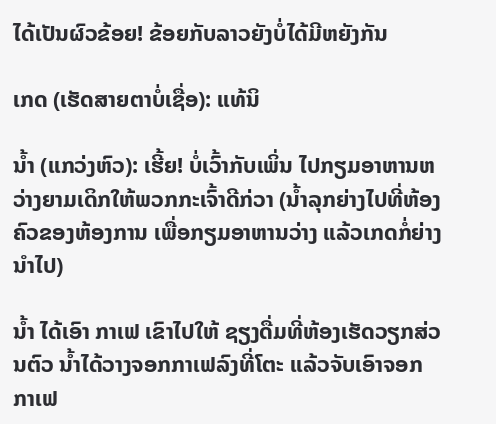ໄດ້ເປັນຜົວຂ້ອຍ! ຂ້ອຍກັບລາວຍັງບໍ່ໄດ້ມີຫຍັງກັນ

ເກດ (ເຮັດສາຍຕາບໍ່ເຊື່ອ): ແທ້ນິ

ນ້ຳ (ແກວ່ງຫົວ): ເຮີ້ຍ! ບໍ່ເວົ້າກັບເພິ່ນ ໄປກຽມອາຫານຫວ່າງຍາມເດິກໃຫ້ພວກກະເຈົ້າດີກ່ວາ (ນ້ຳລຸກຍ່າງໄປທີ່ຫ້ອງຄົວຂອງຫ້ອງການ ເພື່ອກຽມອາຫານວ່າງ ແລ້ວເກດກໍ່ຍ່າງນຳໄປ)

ນ້ຳ ໄດ້ເອົາ ກາເຟ ເຂົາໄປໃຫ້ ຊຽງດື່ມທີ່ຫ້ອງເຮັດວຽກສ່ວນຕົວ ນ້ຳໄດ້ວາງຈອກກາເຟລົງທີ່ໂຕະ ແລ້ວຈັບເອົາຈອກກາເຟ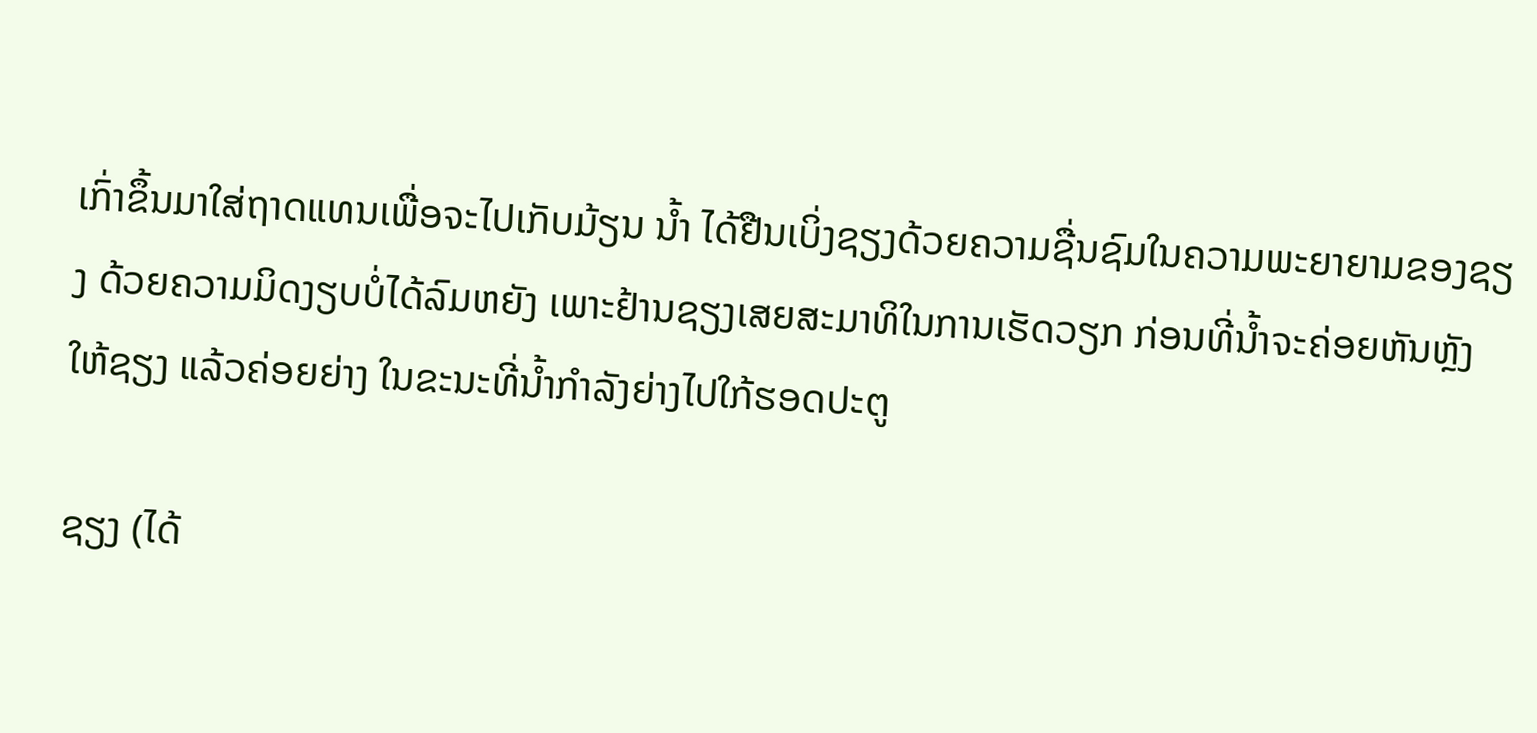ເກົ່າຂຶ້ນມາໃສ່ຖາດແທນເພື່ອຈະໄປເກັບມ້ຽນ ນ້ຳ ໄດ້ຢືນເບິ່ງຊຽງດ້ວຍຄວາມຊື່ນຊົມໃນຄວາມພະຍາຍາມຂອງຊຽງ ດ້ວຍຄວາມມິດງຽບບໍ່ໄດ້ລົມຫຍັງ ເພາະຢ້ານຊຽງເສຍສະມາທິໃນການເຮັດວຽກ ກ່ອນທີ່ນ້ຳຈະຄ່ອຍຫັນຫຼັງໃຫ້ຊຽງ ແລ້ວຄ່ອຍຍ່າງ ໃນຂະນະທີ່ນ້ຳກຳລັງຍ່າງໄປໃກ້ຮອດປະຕູ

ຊຽງ (ໄດ້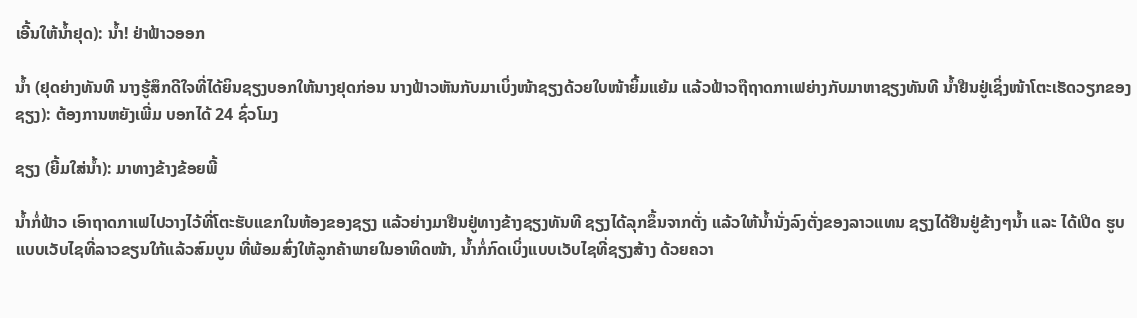ເອີ້ນໃຫ້ນ້ຳຢຸດ): ນ້ຳ! ຢ່າຟ້າວອອກ

ນ້ຳ (ຢຸດຍ່າງທັນທີ ນາງຮູ້ສຶກດີໃຈທີ່ໄດ້ຍິນຊຽງບອກໃຫ້ນາງຢຸດກ່ອນ ນາງຟ້າວຫັນກັບມາເບິ່ງໜ້າຊຽງດ້ວຍໃບໜ້າຍິ້ມແຍ້ມ ແລ້ວຟ້າວຖືຖາດກາເຟຍ່າງກັບມາຫາຊຽງທັນທີ ນ້ຳຢືນຢູ່ເຊິ່ງໜ້າໂຕະເຮັດວຽກຂອງຊຽງ): ຕ້ອງການຫຍັງເພີ່ມ ບອກໄດ້ 24 ຊົ່ວໂມງ

ຊຽງ (ຍີ້ມໃສ່ນ້ຳ): ມາທາງຂ້າງຂ້ອຍພີ້

ນ້ຳກໍ່ຟ້າວ ເອົາຖາດກາເຟໄປວາງໄວ້ທີ່ໂຕະຮັບແຂກໃນຫ້ອງຂອງຊຽງ ແລ້ວຍ່າງມາຢືນຢູ່ທາງຂ້າງຊຽງທັນທີ ຊຽງໄດ້ລຸກຂຶ້ນຈາກຕັ່ງ ແລ້ວໃຫ້ນ້ຳນັ່ງລົງຕັ່ງຂອງລາວແທນ ຊຽງໄດ້ຢືນຢູ່ຂ້າງໆນ້ຳ ແລະ ໄດ້ເປີດ ຮູບແບບເວັບໄຊທີ່ລາວຂຽນໃກ້ແລ້ວສົມບູນ ທີ່ພ້ອມສົ່ງໃຫ້ລູກຄ້າພາຍໃນອາທິດໜ້າ, ນ້ຳກໍ່ກົດເບິ່ງແບບເວັບໄຊທີ່ຊຽງສ້າງ ດ້ວຍຄວາ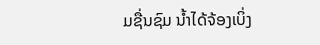ມຊື່ນຊົມ ນ້ຳໄດ້ຈ້ອງເບິ່ງ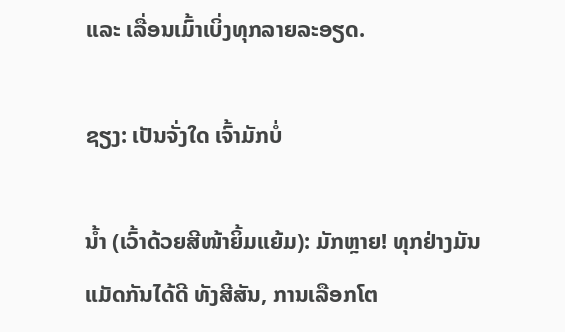ແລະ ເລື່ອນເມົ້າເບິ່ງທຸກລາຍລະອຽດ.

ຊຽງ: ເປັນຈັ່ງໃດ ເຈົ້າມັກບໍ່

ນ້ຳ (ເວົ້າດ້ວຍສີໜ້າຍິ້ມແຍ້ມ): ມັກຫຼາຍ! ທຸກຢ່າງມັນແມັດກັນໄດ້ດີ ທັງສີສັນ, ການເລືອກໂຕ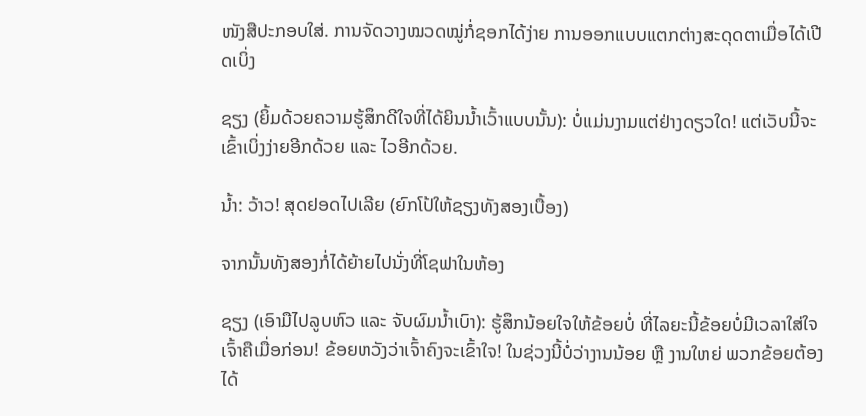ໜັງສືປະກອບໃສ່. ການຈັດວາງໝວດໝູ່ກໍ່ຊອກໄດ້ງ່າຍ ການອອກແບບແຕກຕ່າງສະດຸດຕາເມື່ອໄດ້ເປີດເບິ່ງ

ຊຽງ (ຍິ້ມດ້ວຍຄວາມຮູ້ສຶກດີໃຈທີ່ໄດ້ຍິນນ້ຳເວົ້າແບບນັ້ນ): ບໍ່ແມ່ນງາມແຕ່ຢ່າງດຽວໃດ! ແຕ່ເວັບນີ້ຈະເຂົ້າເບິ່ງງ່າຍອີກດ້ວຍ ແລະ ໄວອີກດ້ວຍ.

ນ້ຳ: ວ້າວ! ສຸດຢອດໄປເລີຍ (ຍົກໂປ້ໃຫ້ຊຽງທັງສອງເບື້ອງ)

ຈາກນັ້ນທັງສອງກໍ່ໄດ້ຍ້າຍໄປນັ່ງທີ່ໂຊຟາໃນຫ້ອງ

ຊຽງ (ເອົາມືໄປລູບຫົວ ແລະ ຈັບຜົມນ້ຳເບົາ): ຮູ້ສຶກນ້ອຍໃຈໃຫ້ຂ້ອຍບໍ່ ທີ່ໄລຍະນີ້ຂ້ອຍບໍ່ມີເວລາໃສ່ໃຈເຈົ້າຄືເມື່ອກ່ອນ! ຂ້ອຍຫວັງວ່າເຈົ້າຄົງຈະເຂົ້າໃຈ! ໃນຊ່ວງນີ້ບໍ່ວ່າງານນ້ອຍ ຫຼື ງານໃຫຍ່ ພວກຂ້ອຍຕ້ອງໄດ້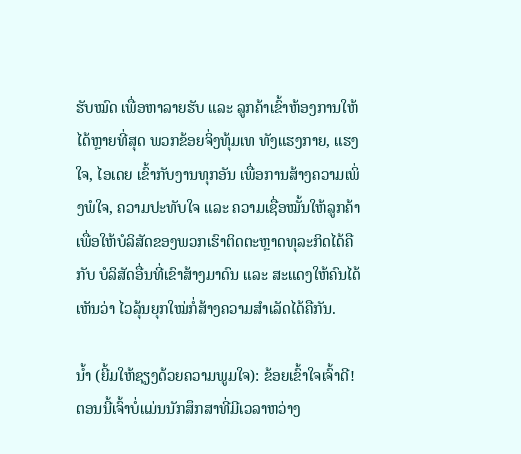ຮັບໝົດ ເພື່ອຫາລາຍຮັບ ແລະ ລູກຄ້າເຂົ້າຫ້ອງການໃຫ້ໄດ້ຫຼາຍທີ່ສຸດ ພວກຂ້ອຍຈິ່ງທຸ້ມເທ ທັງແຮງກາຍ, ແຮງໃຈ, ໄອເດຍ ເຂົ້າກັບງານທຸກອັນ ເພື່ອການສ້າງຄວາມເພິ່ງພໍໃຈ, ຄວາມປະທັບໃຈ ແລະ ຄວາມເຊື່ອໝັ້ນໃຫ້ລູກຄ້າ ເພື່ອໃຫ້ບໍລິສັດຂອງພວກເຮົາຕິດຕະຫຼາດທຸລະກິດໄດ້ຄືກັບ ບໍລິສັດອື່ນທີ່ເຂົາສ້າງມາດົນ ແລະ ສະແດງໃຫ້ຄົນໄດ້ເຫັນວ່າ ໄວລຸ້ນຍຸກໃໝ່ກໍ່ສ້າງຄວາມສຳເລັດໄດ້ຄືກັນ.

ນ້ຳ (ຍີ້ມໃຫ້ຊຽງດ້ວຍຄວາມພູມໃຈ): ຂ້ອຍເຂົ້າໃຈເຈົ້າດີ! ຕອນນີ້ເຈົ້າບໍ່ແມ່ນນັກສຶກສາທີ່ມີເວລາຫວ່າງ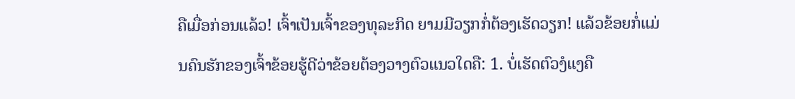ຄືເມື່ອກ່ອນແລ້ວ! ເຈົ້າເປັນເຈົ້າຂອງທຸລະກິດ ຍາມມີວຽກກໍ່ຕ້ອງເຮັດວຽກ! ແລ້ວຂ້ອຍກໍ່ແມ່ນຄົນຮັກຂອງເຈົ້າຂ້ອຍຮູ້ດີວ່າຂ້ອຍຕ້ອງວາງຕົວແນວໃດຄື: 1. ບໍ່ເຮັດຕົວງໍແງຄື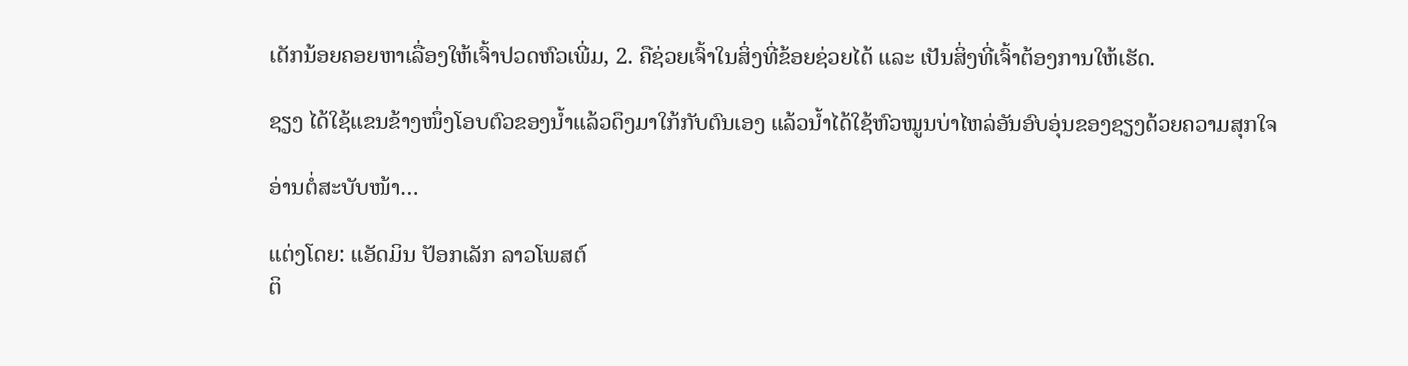ເດັກນ້ອຍຄອຍຫາເລື່ອງໃຫ້ເຈົ້າປວດຫົວເພີ່ມ, 2. ຄືຊ່ວຍເຈົ້າໃນສິ່ງທີ່ຂ້ອຍຊ່ວຍໄດ້ ແລະ ເປັນສິ່ງທີ່ເຈົ້າຕ້ອງການໃຫ້ເຮັດ.

ຊຽງ ໄດ້ໃຊ້ແຂນຂ້າງໜຶ່ງໂອບຕົວຂອງນ້ຳແລ້ວດຶງມາໃກ້ກັບຕົນເອງ ແລ້ວນ້ຳໄດ້ໃຊ້ຫົວໝູນບ່າໄຫລ່ອັນອົບອຸ່ນຂອງຊຽງດ້ວຍຄວາມສຸກໃຈ

ອ່ານຕໍ່ສະບັບໜ້າ…

ແຕ່ງໂດຍ: ແອັດມິນ ປັອກເລັກ ລາວໂພສຕ໌
ຕິ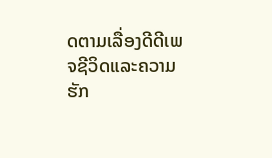ດຕາມເລື່ອງດີດີເພຈຊີວິດແລະຄວາມຮັກ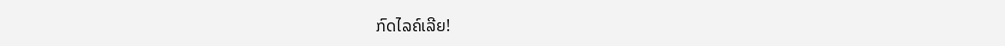ກົດໄລຄ໌ເລີຍ!